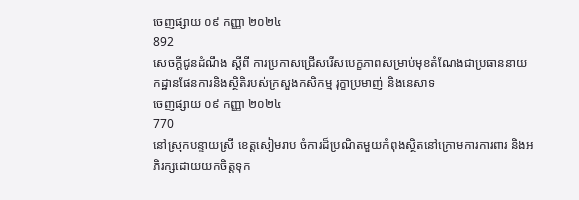ចេញផ្សាយ ០៩ កញ្ញា ២០២៤
892
សេចក្តីជូនដំណឹង ស្តីពី ការប្រកាសជ្រេីសរេីសបេក្ខភាពសម្រាប់មុខតំណែងជាប្រធាននាយកដ្ឋានផែនការនិងស្ថិតិរបស់ក្រសួងកសិកម្ម រុក្ខាប្រមាញ់ និងនេសាទ
ចេញផ្សាយ ០៩ កញ្ញា ២០២៤
770
នៅស្រុកបន្ទាយស្រី ខេត្តសៀមរាប ចំការដ៏ប្រណិតមួយកំពុងស្ថិតនៅក្រោមការការពារ និងអភិរក្សដោយយកចិត្តទុក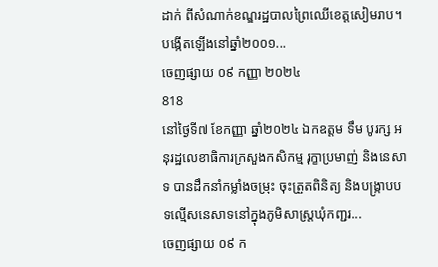ដាក់ ពីសំណាក់ខណ្ឌរដ្ឋបាលព្រៃឈើខេត្តសៀមរាប។ បង្កើតឡើងនៅឆ្នាំ២០០១...
ចេញផ្សាយ ០៩ កញ្ញា ២០២៤
818
នៅថ្ងៃទី៧ ខែកញ្ញា ឆ្នាំ២០២៤ ឯកឧត្តម ទឹម បូរក្ស អនុរដ្ឋលេខាធិការក្រសួងកសិកម្ម រុក្ខាប្រមាញ់ និងនេសាទ បានដឹកនាំកម្លាំងចម្រុះ ចុះត្រួតពិនិត្យ និងបង្ក្រាបបទល្មើសនេសាទនៅក្នុងភូមិសាស្ត្រឃុំកញ្ជរ...
ចេញផ្សាយ ០៩ ក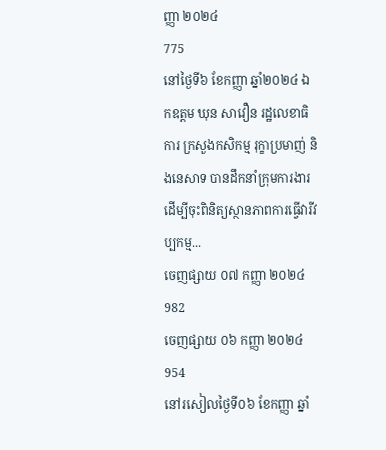ញ្ញា ២០២៤
775
នៅថ្ងៃទី៦ ខែកញ្ញា ឆ្នាំ២០២៤ ឯកឧត្តម ឃុន សាវឿន រដ្ឋលេខាធិការ ក្រសួងកសិកម្ម រុក្ខាប្រមាញ់ និងនេសាទ បានដឹកនាំក្រុមការងារ ដើម្បីចុះពិនិត្យស្ថានភាពការធ្វើវារីវប្បកម្ម...
ចេញផ្សាយ ០៧ កញ្ញា ២០២៤
982
ចេញផ្សាយ ០៦ កញ្ញា ២០២៤
954
នៅរសៀលថ្ងៃទី០៦ ខែកញ្ញា ឆ្នាំ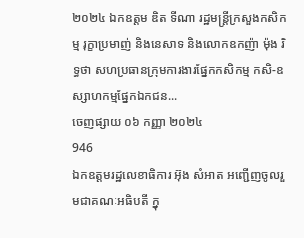២០២៤ ឯកឧត្តម ឌិត ទីណា រដ្ឋមន្ត្រីក្រសួងកសិកម្ម រុក្ខាប្រមាញ់ និងនេសាទ និងលោកឧកញ៉ា ម៉ុង រិទ្ធថា សហប្រធានក្រុមការងារផ្នែកកសិកម្ម កសិ-ឧស្សាហកម្មផ្នែកឯកជន...
ចេញផ្សាយ ០៦ កញ្ញា ២០២៤
946
ឯកឧត្តមរដ្ឋលេខាធិការ អ៊ុង សំអាត អញ្ជើញចូលរួមជាគណៈអធិបតី ក្នុ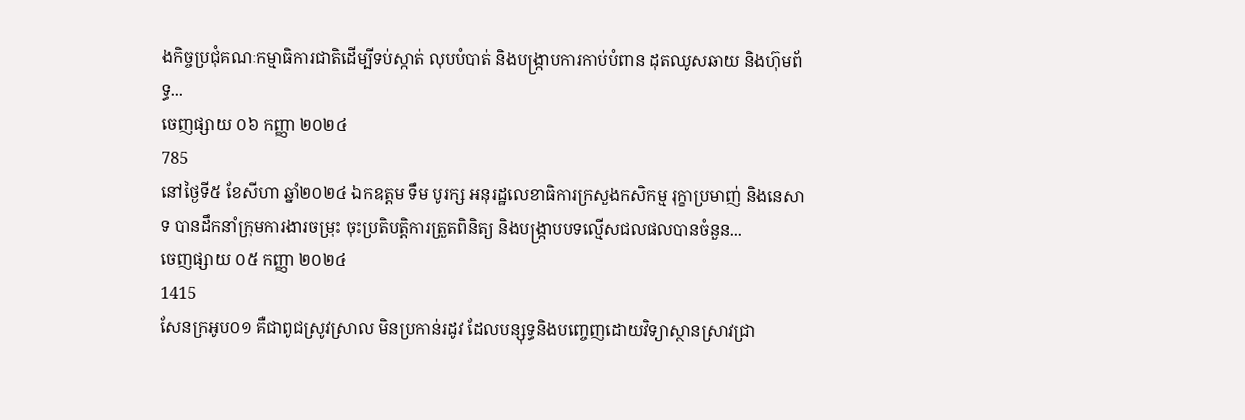ងកិច្ចប្រជុំគណៈកម្មាធិការជាតិដើម្បីទប់ស្កាត់ លុបបំបាត់ និងបង្ក្រាបការកាប់បំពាន ដុតឈូសឆាយ និងហ៊ុមព័ទ្ធ...
ចេញផ្សាយ ០៦ កញ្ញា ២០២៤
785
នៅថ្ងៃទី៥ ខែសីហា ឆ្នាំ២០២៤ ឯកឧត្តម ទឹម បូរក្ស អនុរដ្ឋលេខាធិការក្រសួងកសិកម្ម រុក្ខាប្រមាញ់ និងនេសាទ បានដឹកនាំក្រុមការងារចម្រុះ ចុះប្រតិបត្តិការត្រួតពិនិត្យ និងបង្ក្រាបបទល្មើសជលផលបានចំនួន...
ចេញផ្សាយ ០៥ កញ្ញា ២០២៤
1415
សែនក្រអូប០១ គឺជាពូជស្រូវស្រាល មិនប្រកាន់រដូវ ដែលបន្សុទ្ធនិងបញ្ចេញដោយវិទ្យាស្ថានស្រាវជ្រា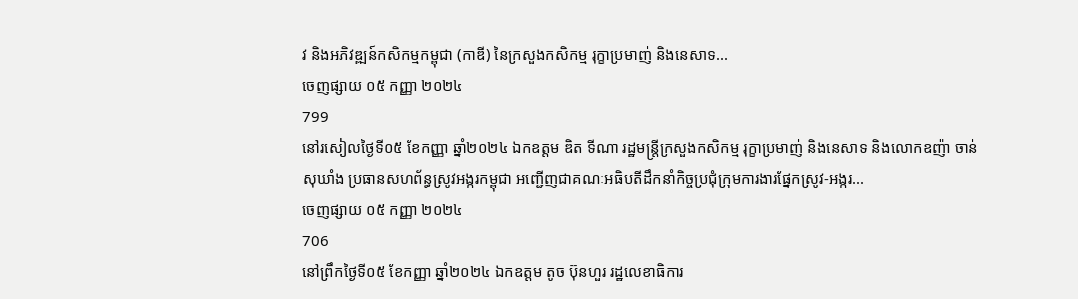វ និងអភិវឌ្ឍន៍កសិកម្មកម្ពុជា (កាឌី) នៃក្រសួងកសិកម្ម រុក្ខាប្រមាញ់ និងនេសាទ...
ចេញផ្សាយ ០៥ កញ្ញា ២០២៤
799
នៅរសៀលថ្ងៃទី០៥ ខែកញ្ញា ឆ្នាំ២០២៤ ឯកឧត្តម ឌិត ទីណា រដ្ឋមន្ត្រីក្រសួងកសិកម្ម រុក្ខាប្រមាញ់ និងនេសាទ និងលោកឧញ៉ា ចាន់ សុឃាំង ប្រធានសហព័ន្ធស្រូវអង្ករកម្ពុជា អញ្ជើញជាគណៈអធិបតីដឹកនាំកិច្ចប្រជុំក្រុមការងារផ្នែកស្រូវ-អង្ករ...
ចេញផ្សាយ ០៥ កញ្ញា ២០២៤
706
នៅព្រឹកថ្ងៃទី០៥ ខែកញ្ញា ឆ្នាំ២០២៤ ឯកឧត្តម តូច ប៊ុនហួរ រដ្ឋលេខាធិការ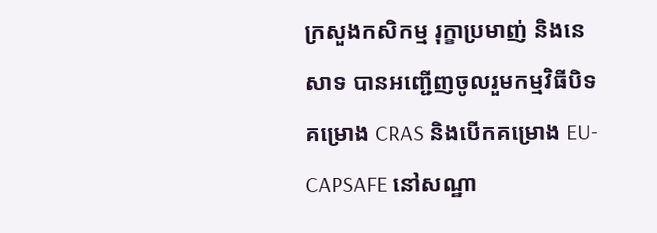ក្រសួងកសិកម្ម រុក្ខាប្រមាញ់ និងនេសាទ បានអញ្ជើញចូលរួមកម្មវិធីបិទគម្រោង CRAS និងបើកគម្រោង EU-CAPSAFE នៅសណ្ឋា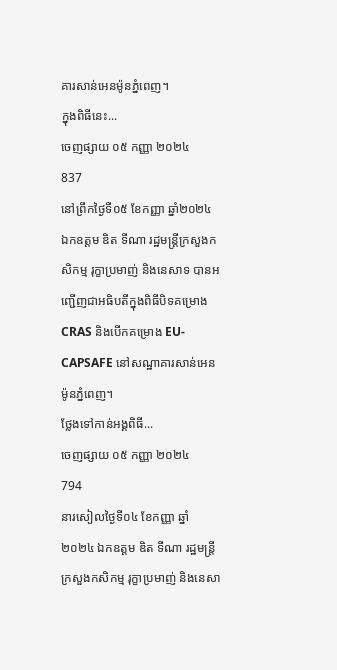គារសាន់អេនម៉ូនភ្នំពេញ។
ក្នុងពិធីនេះ...
ចេញផ្សាយ ០៥ កញ្ញា ២០២៤
837
នៅព្រឹកថ្ងៃទី០៥ ខែកញ្ញា ឆ្នាំ២០២៤ ឯកឧត្តម ឌិត ទីណា រដ្ឋមន្ត្រីក្រសួងកសិកម្ម រុក្ខាប្រមាញ់ និងនេសាទ បានអញ្ជើញជាអធិបតីក្នុងពិធីបិទគម្រោង CRAS និងបើកគម្រោង EU-CAPSAFE នៅសណ្ឋាគារសាន់អេនម៉ូនភ្នំពេញ។
ថ្លែងទៅកាន់អង្គពិធី...
ចេញផ្សាយ ០៥ កញ្ញា ២០២៤
794
នារសៀលថ្ងៃទី០៤ ខែកញ្ញា ឆ្នាំ២០២៤ ឯកឧត្តម ឌិត ទីណា រដ្ឋមន្ត្រីក្រសួងកសិកម្ម រុក្ខាប្រមាញ់ និងនេសា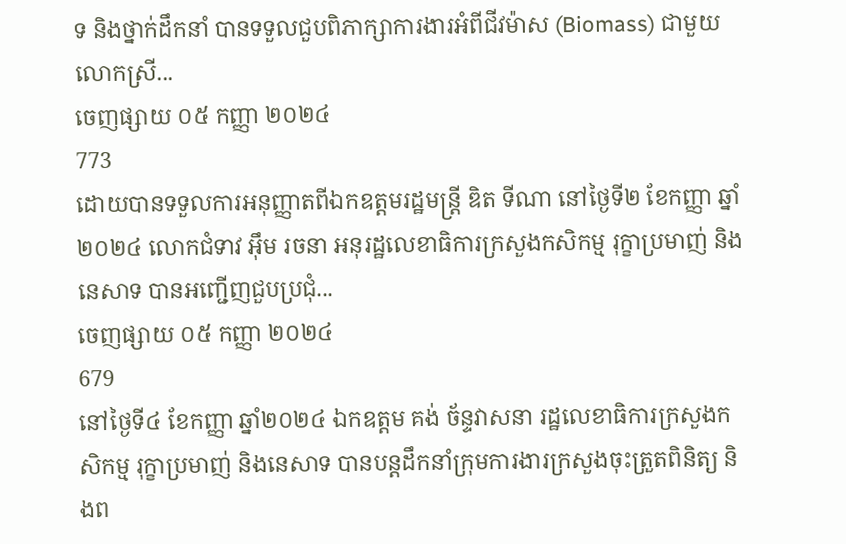ទ និងថ្នាក់ដឹកនាំ បានទទួលជួបពិភាក្សាការងារអំពីជីវម៉ាស (Biomass) ជាមួយលោកស្រី...
ចេញផ្សាយ ០៥ កញ្ញា ២០២៤
773
ដោយបានទទួលការអនុញ្ញាតពីឯកឧត្តមរដ្ឋមន្ដ្រី ឌិត ទីណា នៅថ្ងៃទី២ ខែកញ្ញា ឆ្នាំ២០២៤ លោកជំទាវ អ៊ឹម រចនា អនុរដ្ឋលេខាធិការក្រសួងកសិកម្ម រុក្ខាប្រមាញ់ និងនេសាទ បានអញ្ជើញជួបប្រជុំ...
ចេញផ្សាយ ០៥ កញ្ញា ២០២៤
679
នៅថ្ងៃទី៤ ខែកញ្ញា ឆ្នាំ២០២៤ ឯកឧត្តម គង់ ច័ន្ទវាសនា រដ្ឋលេខាធិការក្រសួងកសិកម្ម រុក្ខាប្រមាញ់ និងនេសាទ បានបន្តដឹកនាំក្រុមការងារក្រសួងចុះត្រួតពិនិត្យ និងព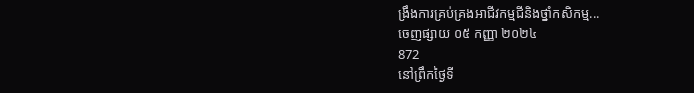ង្រឹងការគ្រប់គ្រងអាជីវកម្មជីនិងថ្នាំកសិកម្ម...
ចេញផ្សាយ ០៥ កញ្ញា ២០២៤
872
នៅព្រឹកថ្ងៃទី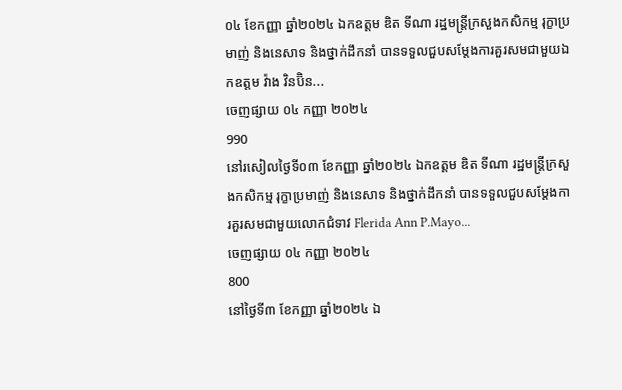០៤ ខែកញ្ញា ឆ្នាំ២០២៤ ឯកឧត្តម ឌិត ទីណា រដ្ឋមន្ត្រីក្រសួងកសិកម្ម រុក្ខាប្រមាញ់ និងនេសាទ និងថ្នាក់ដឹកនាំ បានទទួលជួបសម្តែងការគួរសមជាមួយឯកឧត្តម វ៉ាង វិនប៊ិន...
ចេញផ្សាយ ០៤ កញ្ញា ២០២៤
990
នៅរសៀលថ្ងៃទី០៣ ខែកញ្ញា ឆ្នាំ២០២៤ ឯកឧត្តម ឌិត ទីណា រដ្ឋមន្ត្រីក្រសួងកសិកម្ម រុក្ខាប្រមាញ់ និងនេសាទ និងថ្នាក់ដឹកនាំ បានទទួលជួបសម្តែងការគួរសមជាមួយលោកជំទាវ Flerida Ann P.Mayo...
ចេញផ្សាយ ០៤ កញ្ញា ២០២៤
800
នៅថ្ងៃទី៣ ខែកញ្ញា ឆ្នាំ២០២៤ ឯ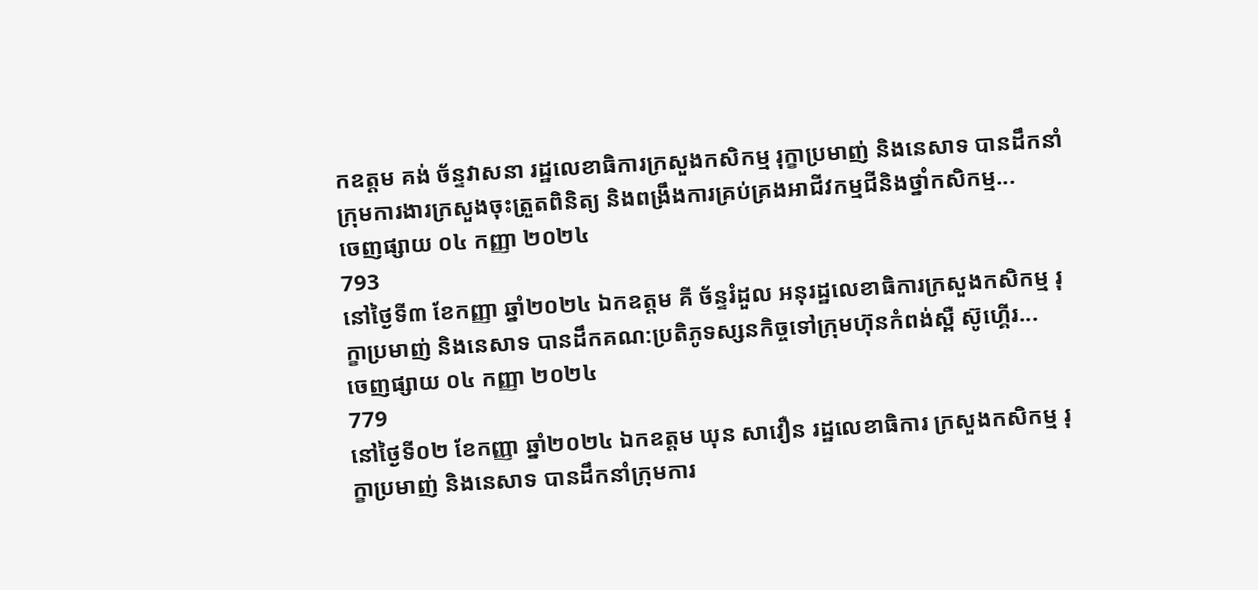កឧត្តម គង់ ច័ន្ទវាសនា រដ្ឋលេខាធិការក្រសួងកសិកម្ម រុក្ខាប្រមាញ់ និងនេសាទ បានដឹកនាំក្រុមការងារក្រសួងចុះត្រួតពិនិត្យ និងពង្រឹងការគ្រប់គ្រងអាជីវកម្មជីនិងថ្នាំកសិកម្ម...
ចេញផ្សាយ ០៤ កញ្ញា ២០២៤
793
នៅថ្ងៃទី៣ ខែកញ្ញា ឆ្នាំ២០២៤ ឯកឧត្តម គី ច័ន្ទរំដួល អនុរដ្ឋលេខាធិការក្រសួងកសិកម្ម រុក្ខាប្រមាញ់ និងនេសាទ បានដឹកគណ:ប្រតិភូទស្សនកិច្ចទៅក្រុមហ៊ុនកំពង់ស្ពឺ ស៊ូហ្គើរ...
ចេញផ្សាយ ០៤ កញ្ញា ២០២៤
779
នៅថ្ងៃទី០២ ខែកញ្ញា ឆ្នាំ២០២៤ ឯកឧត្តម ឃុន សាវឿន រដ្ឋលេខាធិការ ក្រសួងកសិកម្ម រុក្ខាប្រមាញ់ និងនេសាទ បានដឹកនាំក្រុមការ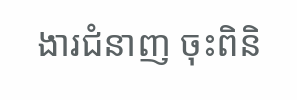ងារជំនាញ ចុះពិនិ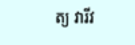ត្យ វារីវ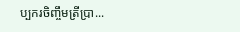ប្បករចិញ្ចឹមត្រីប្រា...